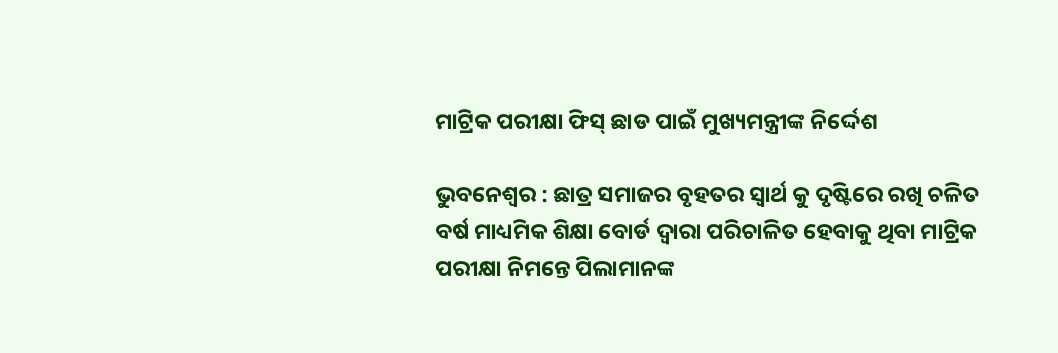ମାଟ୍ରିକ ପରୀକ୍ଷା ଫିସ୍ ଛାଡ ପାଇଁ ମୁଖ୍ୟମନ୍ତ୍ରୀଙ୍କ ନିର୍ଦ୍ଦେଶ

ଭୁବନେଶ୍ବର : ଛାତ୍ର ସମାଜର ବୃହତର ସ୍ୱାର୍ଥ କୁ ଦୃଷ୍ଟିରେ ରଖି ଚଳିତ ବର୍ଷ ମାଧ୍ୟମିକ ଶିକ୍ଷା ବୋର୍ଡ ଦ୍ବାରା ପରିଚାଳିତ ହେବାକୁ ଥିବା ମାଟ୍ରିକ ପରୀକ୍ଷା ନିମନ୍ତେ ପିଲାମାନଙ୍କ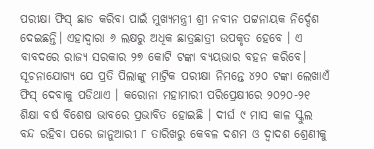ପରୀକ୍ଷା ଫିସ୍‌ ଛାଡ କରିବା ପାଇଁ ମୁଖ୍ୟମନ୍ତ୍ରୀ ଶ୍ରୀ ନବୀନ ପଟ୍ଟନାୟକ ନିର୍ଦ୍ଦେଶ ଦେଇଛନ୍ତି। ଏହାଦ୍ବାରା ୬ ଲକ୍ଷରୁ ଅଧିକ ଛାତ୍ରଛାତ୍ରୀ ଉପକୃତ ହେବେ । ଏ ବାବଦରେ ରାଜ୍ୟ ସରକାର ୨୭ କୋଟି ଟଙ୍କା ବ୍ୟୟଭାର ବହନ କରିବେ। ସୂଚନାଯୋଗ୍ୟ ଯେ ପ୍ରତି ପିଲାଙ୍କୁ ମାଟ୍ରିକ ପରୀକ୍ଷା ନିମନ୍ତେ ୪୨୦ ଟଙ୍କା ଲେଖାଏଁ ଫିସ୍‌ ଦେବାକୁ ପଡିଥାଏ । କରୋନା ମହାମାରୀ ପରିପ୍ରେକ୍ଷୀରେ ୨୦୨୦-୨୧ ଶିକ୍ଷା ବର୍ଷ ବିଶେଷ ଭାବରେ ପ୍ରଭାବିତ ହୋଇଛି । ଦୀର୍ଘ ୯ ମାସ କାଳ ସ୍କୁଲ ବନ୍ଦ ରହିବା ପରେ ଜାନୁଆରୀ ୮ ତାରିଖରୁ କେବଳ ଦଶମ ଓ ଦ୍ବାଦଶ ଶ୍ରେଣୀକୁ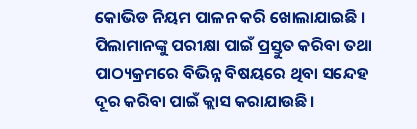କୋଭିଡ ନିୟମ ପାଳନ କରି ଖୋଲାଯାଇଛି । ପିଲାମାନଙ୍କୁ ପରୀକ୍ଷା ପାଇଁ ପ୍ରସ୍ତୁତ କରିବା ତଥା ପାଠ୍ୟକ୍ରମରେ ବିଭିନ୍ନ ବିଷୟରେ ଥିବା ସନ୍ଦେହ ଦୂର କରିବା ପାଇଁ କ୍ଲାସ କରାଯାଉଛି।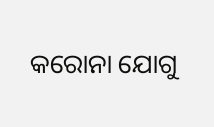କରୋନା ଯୋଗୁ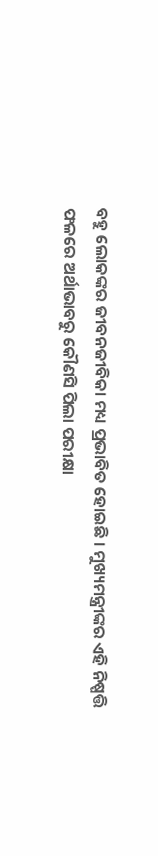ବହୁ ଲୋକଙ୍କର ଜୀବନଜୀବିକା ମଧ୍ୟ ପ୍ରଭାବିତ ହୋଇଛି । ମୁଖ୍ୟମନ୍ତ୍ରୀଙ୍କର ଏହି ନିଷ୍ପତ୍ତି ଫଳରେ ଅର୍ଥାଭାବରୁ କୌଣସି ପିଲା ପରୀକ୍ଷା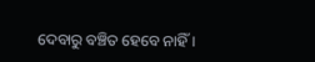ଦେବାରୁ ବଞ୍ଚିତ ହେବେ ନାହିଁ।